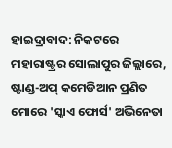ହାଇଦ୍ରାବାଦ: ନିକଟରେ ମହାରାଷ୍ଟ୍ରର ସୋଲାପୁର ଜିଲ୍ଲାରେ, ଷ୍ଟାଣ୍ଡ-ଅପ୍ କମେଡିଆନ ପ୍ରଣିତ ମୋରେ 'ସ୍କାଏ ଫୋର୍ସ' ଅଭିନେତା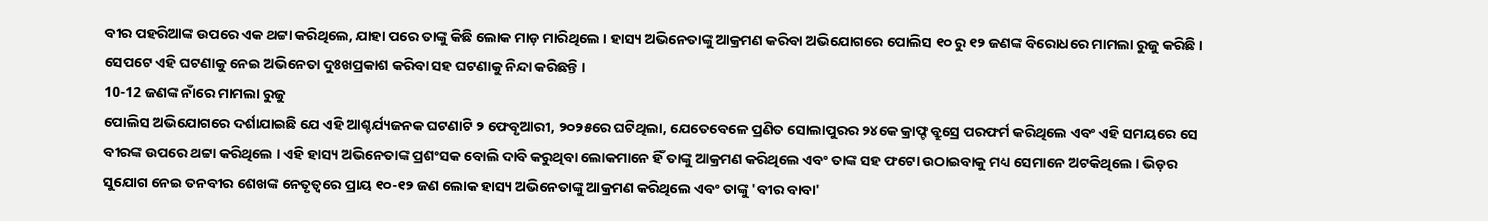ବୀର ପହରିଆଙ୍କ ଉପରେ ଏକ ଥଟ୍ଟା କରିଥିଲେ, ଯାହା ପରେ ତାଙ୍କୁ କିଛି ଲୋକ ମାଡ଼ ମାରିଥିଲେ । ହାସ୍ୟ ଅଭିନେତାଙ୍କୁ ଆକ୍ରମଣ କରିବା ଅଭିଯୋଗରେ ପୋଲିସ ୧୦ ରୁ ୧୨ ଜଣଙ୍କ ବିରୋଧରେ ମାମଲା ରୁଜୁ କରିଛି । ସେପଟେ ଏହି ଘଟଣାକୁ ନେଇ ଅଭିନେତା ଦୁଃଖପ୍ରକାଶ କରିବା ସହ ଘଟଣାକୁ ନିନ୍ଦା କରିଛନ୍ତି ।
10-12 ଜଣଙ୍କ ନାଁରେ ମାମଲା ରୁଜୁ
ପୋଲିସ ଅଭିଯୋଗରେ ଦର୍ଶାଯାଇଛି ଯେ ଏହି ଆଶ୍ଚର୍ଯ୍ୟଜନକ ଘଟଣାଟି ୨ ଫେବୃଆରୀ, ୨୦୨୫ରେ ଘଟିଥିଲା, ଯେତେବେଳେ ପ୍ରଣିତ ସୋଲାପୁରର ୨୪କେ କ୍ରାଫ୍ଟ ବ୍ରୁସ୍ରେ ପରଫର୍ମ କରିଥିଲେ ଏବଂ ଏହି ସମୟରେ ସେ ବୀରଙ୍କ ଉପରେ ଥଟ୍ଟା କରିଥିଲେ । ଏହି ହାସ୍ୟ ଅଭିନେତାଙ୍କ ପ୍ରଶଂସକ ବୋଲି ଦାବି କରୁଥିବା ଲୋକମାନେ ହିଁ ତାଙ୍କୁ ଆକ୍ରମଣ କରିଥିଲେ ଏବଂ ତାଙ୍କ ସହ ଫଟୋ ଉଠାଇବାକୁ ମଧ୍ୟ ସେମାନେ ଅଟକିଥିଲେ । ଭିଡ଼ର ସୁଯୋଗ ନେଇ ତନବୀର ଶେଖଙ୍କ ନେତୃତ୍ୱରେ ପ୍ରାୟ ୧୦-୧୨ ଜଣ ଲୋକ ହାସ୍ୟ ଅଭିନେତାଙ୍କୁ ଆକ୍ରମଣ କରିଥିଲେ ଏବଂ ତାଙ୍କୁ 'ବୀର ବାବା'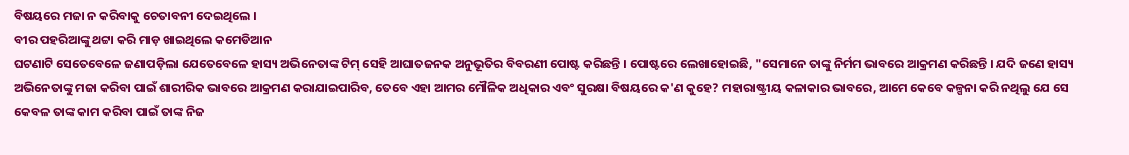ବିଷୟରେ ମଜା ନ କରିବାକୁ ଚେତାବନୀ ଦେଇଥିଲେ ।
ବୀର ପହରିଆଙ୍କୁ ଥଟ୍ଟା କରି ମାଡ଼ ଖାଇଥିଲେ କମେଡିଆନ
ଘଟଣାଟି ସେତେବେଳେ ଜଣାପଡ଼ିଲା ଯେତେବେଳେ ହାସ୍ୟ ଅଭିନେତାଙ୍କ ଟିମ୍ ସେହି ଆଘାତଜନକ ଅନୁଭୂତିର ବିବରଣୀ ପୋଷ୍ଟ କରିଛନ୍ତି । ପୋଷ୍ଟରେ ଲେଖାହୋଇଛି, "ସେମାନେ ତାଙ୍କୁ ନିର୍ମମ ଭାବରେ ଆକ୍ରମଣ କରିଛନ୍ତି । ଯଦି ଜଣେ ହାସ୍ୟ ଅଭିନେତାଙ୍କୁ ମଜା କରିବା ପାଇଁ ଶାରୀରିକ ଭାବରେ ଆକ୍ରମଣ କରାଯାଇପାରିବ, ତେବେ ଏହା ଆମର ମୌଳିକ ଅଧିକାର ଏବଂ ସୁରକ୍ଷା ବିଷୟରେ କ'ଣ କୁହେ? ମହାରାଷ୍ଟ୍ରୀୟ କଳାକାର ଭାବରେ, ଆମେ କେବେ କଳ୍ପନା କରି ନଥିଲୁ ଯେ ସେ କେବଳ ତାଙ୍କ କାମ କରିବା ପାଇଁ ତାଙ୍କ ନିଜ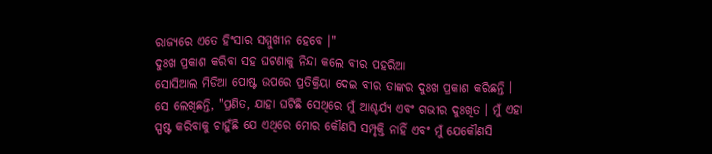ରାଜ୍ୟରେ ଏତେ ହିଂସାର ସମ୍ମୁଖୀନ ହେବେ ।"
ଦୁଃଖ ପ୍ରକାଶ କରିବା ସହ ଘଟଣାକୁ ନିନ୍ଦା କଲେ ବୀର ପହରିଆ
ସୋସିଆଲ ମିଡିଆ ପୋଷ୍ଟ ଉପରେ ପ୍ରତିକ୍ରିୟା ଦେଇ ବୀର ତାଙ୍କର ଦୁଃଖ ପ୍ରକାଶ କରିଛନ୍ତି । ସେ ଲେଖିଛନ୍ତି, "ପ୍ରଣିତ, ଯାହା ଘଟିଛି ସେଥିରେ ମୁଁ ଆଶ୍ଚର୍ଯ୍ୟ ଏବଂ ଗଭୀର ଦୁଃଖିତ । ମୁଁ ଏହା ସ୍ପଷ୍ଟ କରିବାକୁ ଚାହୁଁଛି ଯେ ଏଥିରେ ମୋର କୌଣସି ସମ୍ପୃକ୍ତି ନାହିଁ ଏବଂ ମୁଁ ଯେକୌଣସି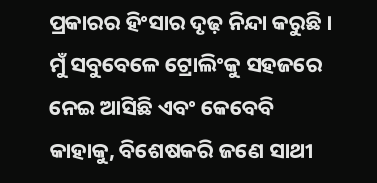ପ୍ରକାରର ହିଂସାର ଦୃଢ଼ ନିନ୍ଦା କରୁଛି । ମୁଁ ସବୁବେଳେ ଟ୍ରୋଲିଂକୁ ସହଜରେ ନେଇ ଆସିଛି ଏବଂ କେବେବି କାହାକୁ, ବିଶେଷକରି ଜଣେ ସାଥୀ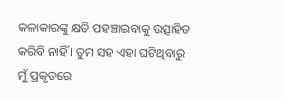କଳାକାରଙ୍କୁ କ୍ଷତି ପହଞ୍ଚାଇବାକୁ ଉତ୍ସାହିତ କରିବି ନାହିଁ । ତୁମ ସହ ଏହା ଘଟିଥିବାରୁ ମୁଁ ପ୍ରକୃତରେ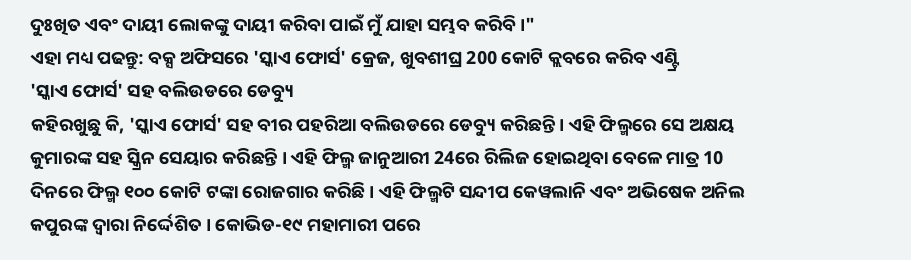ଦୁଃଖିତ ଏବଂ ଦାୟୀ ଲୋକଙ୍କୁ ଦାୟୀ କରିବା ପାଇଁ ମୁଁ ଯାହା ସମ୍ଭବ କରିବି ।"
ଏହା ମଧ୍ୟ ପଢନ୍ତୁ: ବକ୍ସ ଅଫିସରେ 'ସ୍କାଏ ଫୋର୍ସ' କ୍ରେଜ, ଖୁବଶୀଘ୍ର 200 କୋଟି କ୍ଲବରେ କରିବ ଏଣ୍ଟ୍ରି
'ସ୍କାଏ ଫୋର୍ସ' ସହ ବଲିଉଡରେ ଡେବ୍ୟୁ
କହିରଖୁଛୁ କି, 'ସ୍କାଏ ଫୋର୍ସ' ସହ ବୀର ପହରିଆ ବଲିଉଡରେ ଡେବ୍ୟୁ କରିଛନ୍ତି । ଏହି ଫିଲ୍ମରେ ସେ ଅକ୍ଷୟ କୁମାରଙ୍କ ସହ ସ୍କ୍ରିନ ସେୟାର କରିଛନ୍ତି । ଏହି ଫିଲ୍ମ ଜାନୁଆରୀ 24ରେ ରିଲିଜ ହୋଇଥିବା ବେଳେ ମାତ୍ର 10 ଦିନରେ ଫିଲ୍ମ ୧୦୦ କୋଟି ଟଙ୍କା ରୋଜଗାର କରିଛି । ଏହି ଫିଲ୍ମଟି ସନ୍ଦୀପ କେୱଲାନି ଏବଂ ଅଭିଷେକ ଅନିଲ କପୁରଙ୍କ ଦ୍ୱାରା ନିର୍ଦ୍ଦେଶିତ । କୋଭିଡ-୧୯ ମହାମାରୀ ପରେ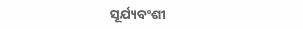ସୂର୍ଯ୍ୟବଂଶୀ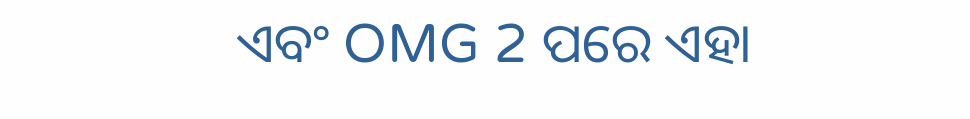ଏବଂ OMG 2 ପରେ ଏହା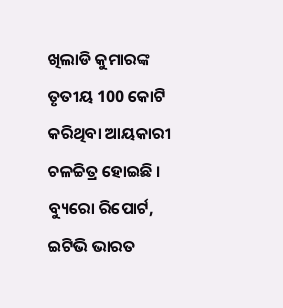ଖିଲାଡି କୁମାରଙ୍କ ତୃତୀୟ 100 କୋଟି କରିଥିବା ଆୟକାରୀ ଚଳଚ୍ଚିତ୍ର ହୋଇଛି ।
ବ୍ୟୁରୋ ରିପୋର୍ଟ, ଇଟିଭି ଭାରତ